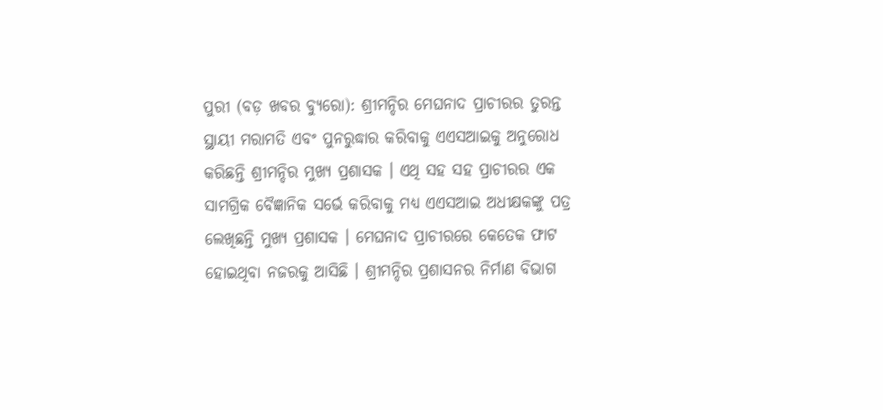ପୁରୀ (ବଡ଼ ଖବର ବ୍ୟୁରୋ): ଶ୍ରୀମନ୍ଦିର ମେଘନାଦ ପ୍ରାଚୀରର ତୁରନ୍ତ ସ୍ଥାୟୀ ମରାମତି ଏବଂ ପୁନରୁଦ୍ଧାର କରିବାକୁ ଏଏସଆଇକୁ ଅନୁରୋଧ କରିଛନ୍ତି ଶ୍ରୀମନ୍ଦିର ମୁଖ୍ୟ ପ୍ରଶାସକ । ଏଥି ସହ ସହ ପ୍ରାଚୀରର ଏକ ସାମଗ୍ରିକ ବୈଜ୍ଞାନିକ ସର୍ଭେ କରିବାକୁ ମଧ୍ୟ ଏଏସଆଇ ଅଧୀକ୍ଷକଙ୍କୁ ପତ୍ର ଲେଖିଛନ୍ତି ମୁଖ୍ୟ ପ୍ରଶାସକ । ମେଘନାଦ ପ୍ରାଚୀରରେ କେତେକ ଫାଟ ହୋଇଥିବା ନଜରକୁ ଆସିଛି । ଶ୍ରୀମନ୍ଦିର ପ୍ରଶାସନର ନିର୍ମାଣ ବିଭାଗ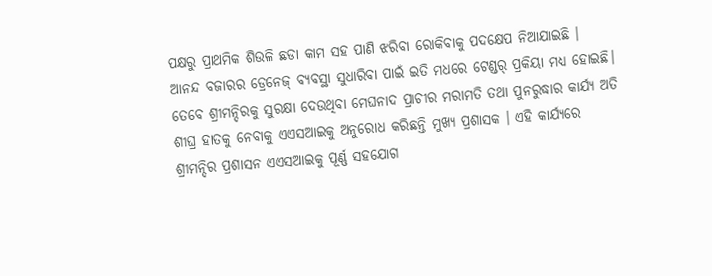ପକ୍ଷରୁ ପ୍ରାଥମିକ ଶିଉଳି ଛଡା କାମ ସହ ପାଣି ଝରିବା ରୋକିବାକୁ ପଦକ୍ଷେପ ନିଆଯାଇଛି ।
ଆନନ୍ଦ ବଜାରର ଡ୍ରେନେଜ୍ ବ୍ୟବସ୍ଥା ସୁଧାରିବା ପାଇଁ ଇତି ମଧରେ ଟେଣ୍ଡର୍ ପ୍ରକିୟା ମଧ୍ୟ ହୋଇଛି। ତେବେ ଶ୍ରୀମନ୍ଦିରକୁ ସୁରକ୍ଷା ଦେଉଥିବା ମେଘନାଦ ପ୍ରାଚୀର ମରାମତି ତଥା ପୁନରୁଦ୍ଧାର କାର୍ଯ୍ୟ ଅତି ଶୀଘ୍ର ହାତକୁ ନେବାକୁ ଏଏସଆଇକୁ ଅନୁରୋଧ କରିଛନ୍ତି ମୁଖ୍ୟ ପ୍ରଶାସକ । ଏହି କାର୍ଯ୍ୟରେ ଶ୍ରୀମନ୍ଦିର ପ୍ରଶାସନ ଏଏସଆଇକୁ ପୂର୍ଣ୍ଣ ସହଯୋଗ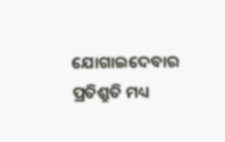ଯୋଗାଇଦେବାର ପ୍ରତିଶ୍ରୁତି ମଧ୍ୟ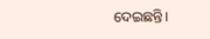ଦେଇଛନ୍ତି।